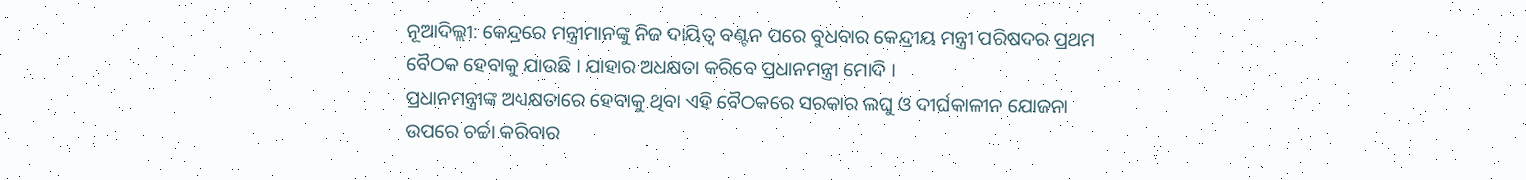ନୂଆଦିଲ୍ଲୀ: କେନ୍ଦ୍ରରେ ମନ୍ତ୍ରୀମାନଙ୍କୁ ନିଜ ଦାୟିତ୍ବ ବଣ୍ଟନ ପରେ ବୁଧବାର କେନ୍ଦ୍ରୀୟ ମନ୍ତ୍ରୀ ପରିଷଦର ପ୍ରଥମ ବୈଠକ ହେବାକୁ ଯାଉଛି । ଯାହାର ଅଧକ୍ଷତା କରିବେ ପ୍ରଧାନମନ୍ତ୍ରୀ ମୋଦି ।
ପ୍ରଧାନମନ୍ତ୍ରୀଙ୍କ ଅଧ୍ୟକ୍ଷତାରେ ହେବାକୁ ଥିବା ଏହି ବୈଠକରେ ସରକାର ଲଘୁ ଓ ଦୀର୍ଘକାଳୀନ ଯୋଜନା ଉପରେ ଚର୍ଚ୍ଚା କରିବାର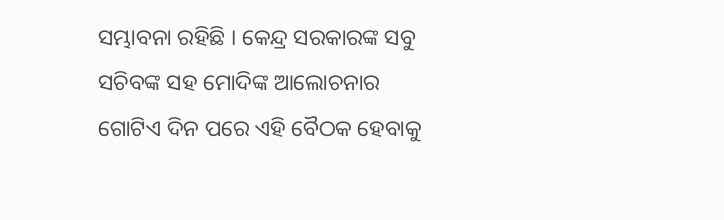ସମ୍ଭାବନା ରହିଛି । କେନ୍ଦ୍ର ସରକାରଙ୍କ ସବୁ ସଚିବଙ୍କ ସହ ମୋଦିଙ୍କ ଆଲୋଚନାର ଗୋଟିଏ ଦିନ ପରେ ଏହି ବୈଠକ ହେବାକୁ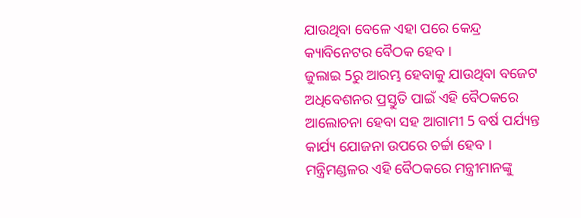ଯାଉଥିବା ବେଳେ ଏହା ପରେ କେନ୍ଦ୍ର କ୍ୟାବିନେଟର ବୈଠକ ହେବ ।
ଜୁଲାଇ 5ରୁ ଆରମ୍ଭ ହେବାକୁ ଯାଉଥିବା ବଜେଟ ଅଧିବେଶନର ପ୍ରସ୍ତୁତି ପାଇଁ ଏହି ବୈଠକରେ ଆଲୋଚନା ହେବା ସହ ଆଗାମୀ 5 ବର୍ଷ ପର୍ଯ୍ୟନ୍ତ କାର୍ଯ୍ୟ ଯୋଜନା ଉପରେ ଚର୍ଚ୍ଚା ହେବ । ମନ୍ତ୍ରିମଣ୍ଡଳର ଏହି ବୈଠକରେ ମନ୍ତ୍ରୀମାନଙ୍କୁ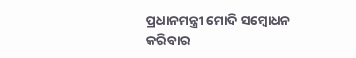ପ୍ରଧାନମନ୍ତ୍ରୀ ମୋଦି ସମ୍ବୋଧନ କରିବାର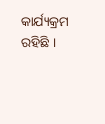କାର୍ଯ୍ୟକ୍ରମ ରହିଛି ।